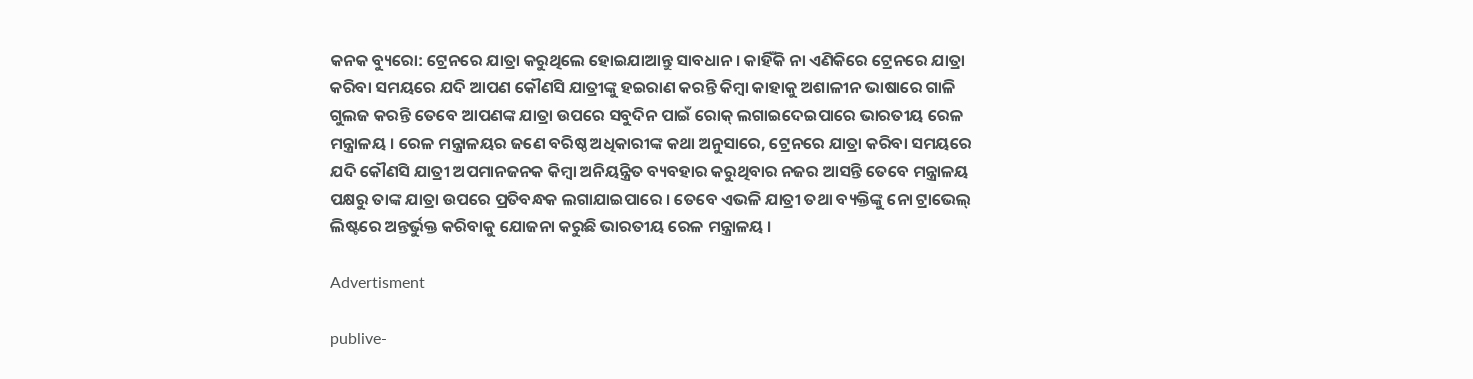କନକ ବ୍ୟୁରୋ: ଟ୍ରେନରେ ଯାତ୍ରା କରୁଥିଲେ ହୋଇଯାଆନ୍ତୁ ସାବଧାନ । କାହିଁକି ନା ଏଣିକିରେ ଟ୍ରେନରେ ଯାତ୍ରା କରିବା ସମୟରେ ଯଦି ଆପଣ କୌଣସି ଯାତ୍ରୀଙ୍କୁ ହଇରାଣ କରନ୍ତି କିମ୍ବା କାହାକୁ ଅଶାଳୀନ ଭାଷାରେ ଗାଳି ଗୁଲଜ କରନ୍ତି ତେବେ ଆପଣଙ୍କ ଯାତ୍ରା ଉପରେ ସବୁଦିନ ପାଇଁ ରୋକ୍ ଲଗାଇଦେଇପାରେ ଭାରତୀୟ ରେଳ ମନ୍ତ୍ରାଳୟ । ରେଳ ମନ୍ତ୍ରାଳୟର ଜଣେ ବରିଷ୍ଠ ଅଧିକାରୀଙ୍କ କଥା ଅନୁସାରେ, ଟ୍ରେନରେ ଯାତ୍ରା କରିବା ସମୟରେ ଯଦି କୌଣସି ଯାତ୍ରୀ ଅପମାନଜନକ କିମ୍ବା ଅନିୟନ୍ତ୍ରିତ ବ୍ୟବହାର କରୁଥିବାର ନଜର ଆସନ୍ତି ତେବେ ମନ୍ତ୍ରାଳୟ ପକ୍ଷରୁ ତାଙ୍କ ଯାତ୍ରା ଉପରେ ପ୍ରତିବନ୍ଧକ ଲଗାଯାଇପାରେ । ତେବେ ଏଭଳି ଯାତ୍ରୀ ତଥା ବ୍ୟକ୍ତିଙ୍କୁ ନୋ ଟ୍ରାଭେଲ୍ ଲିଷ୍ଟରେ ଅନ୍ତର୍ଭୁକ୍ତ କରିବାକୁ ଯୋଜନା କରୁଛି ଭାରତୀୟ ରେଳ ମନ୍ତ୍ରାଳୟ ।

Advertisment

publive-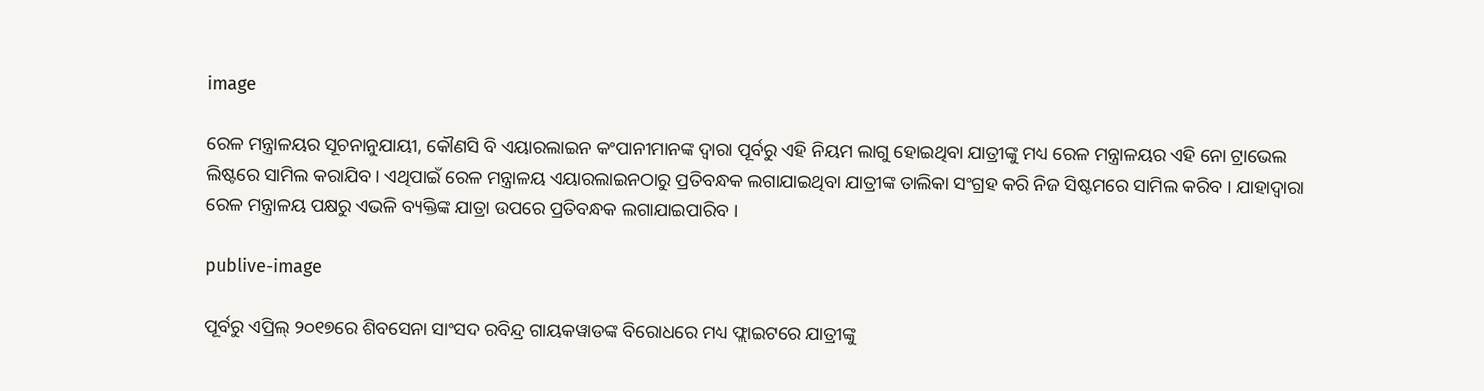image

ରେଳ ମନ୍ତ୍ରାଳୟର ସୂଚନାନୁଯାୟୀ, କୌଣସି ବି ଏୟାରଲାଇନ କଂପାନୀମାନଙ୍କ ଦ୍ୱାରା ପୂର୍ବରୁ ଏହି ନିୟମ ଲାଗୁ ହୋଇଥିବା ଯାତ୍ରୀଙ୍କୁ ମଧ୍ୟ ରେଳ ମନ୍ତ୍ରାଳୟର ଏହି ନୋ ଟ୍ରାଭେଲ ଲିଷ୍ଟରେ ସାମିଲ କରାଯିବ । ଏଥିପାଇଁ ରେଳ ମନ୍ତ୍ରାଳୟ ଏୟାରଲାଇନଠାରୁ ପ୍ରତିବନ୍ଧକ ଲଗାଯାଇଥିବା ଯାତ୍ରୀଙ୍କ ତାଲିକା ସଂଗ୍ରହ କରି ନିଜ ସିଷ୍ଟମରେ ସାମିଲ କରିବ । ଯାହାଦ୍ୱାରା ରେଳ ମନ୍ତ୍ରାଳୟ ପକ୍ଷରୁ ଏଭଳି ବ୍ୟକ୍ତିଙ୍କ ଯାତ୍ରା ଉପରେ ପ୍ରତିବନ୍ଧକ ଲଗାଯାଇପାରିବ ।

publive-image

ପୂର୍ବରୁ ଏପ୍ରିଲ୍ ୨୦୧୭ରେ ଶିବସେନା ସାଂସଦ ରବିନ୍ଦ୍ର ଗାୟକୱାଡଙ୍କ ବିରୋଧରେ ମଧ୍ୟ ଫ୍ଲାଇଟରେ ଯାତ୍ରୀଙ୍କୁ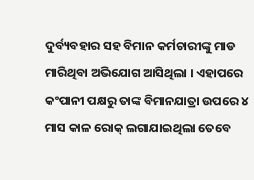ଦୁର୍ବ୍ୟବହାର ସହ ବିମାନ କର୍ମଚାରୀଙ୍କୁ ମାଡ ମାରିଥିବା ଅଭିଯୋଗ ଆସିଥିଲା । ଏହାପରେ କଂପାନୀ ପକ୍ଷରୁ ତାଙ୍କ ବିମାନଯାତ୍ରା ଉପରେ ୪ ମାସ କାଳ ରୋକ୍ ଲଗାଯାଇଥିଲା ତେବେ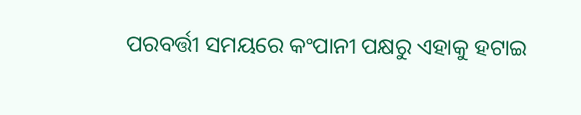ପରବର୍ତ୍ତୀ ସମୟରେ କଂପାନୀ ପକ୍ଷରୁ ଏହାକୁ ହଟାଇ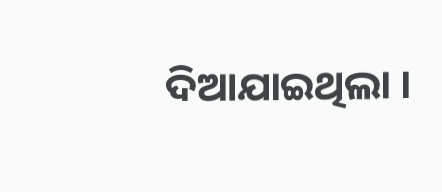ଦିଆଯାଇଥିଲା ।